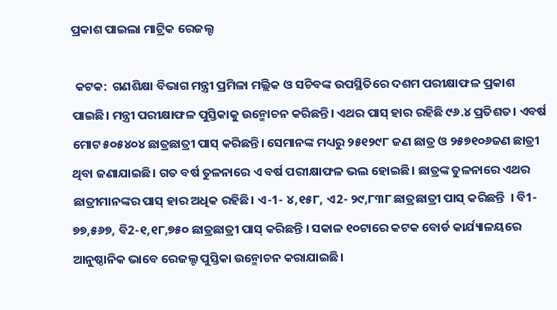ପ୍ରକାଶ ପାଇଲା ମାଟ୍ରିକ ରେଜଲ୍ଟ

 କଟକ:  ଗଣଶିକ୍ଷା ବିଭାଗ ମନ୍ତ୍ରୀ ପ୍ରମିଳା ମଲ୍ଲିକ ଓ ସଚିବଙ୍କ ଉପସ୍ଥିତି‌ରେ ଦଶମ ପରୀକ୍ଷାଫଳ ପ୍ରକାଶ ପାଇଛି। ମନ୍ତ୍ରୀ ପରୀକ୍ଷାଫଳ ପୁସ୍ତିକାକୁ ଉନ୍ମୋଚନ କରିଛନ୍ତି। ଏଥର ପାସ୍ ହାର ରହିଛି ୯୬.୪ ପ୍ରତିଶତ। ଏବର୍ଷ ମୋଟ ୫୦୫୪୦୪ ଛାତ୍ରଛାତ୍ରୀ ପାସ୍ କରିଛନ୍ତି। ସେମାନଙ୍କ ମଧ୍ୟରୁ ୨୫୧୨୯୮ ଜଣ ଛାତ୍ର ଓ ୨୫୭୧୦୬ଜଣ ଛାତ୍ରୀ ଥିବା ଜଣାଯାଇଛି। ଗତ ବର୍ଷ ତୁଳନାରେ ଏ ବର୍ଷ ପରୀକ୍ଷାଫଳ ଭଲ ହୋଇଛି। ଛାତ୍ରଙ୍କ ତୁଳନାରେ ଏଥର ଛାତ୍ରୀମାନଙ୍କର ପାସ୍ ହାର ଅଧିକ ରହିଛି। ଏ-1- ୪,୧୫୮, ଏ2- ୨୯,୮୩୮ ଛାତ୍ରଛାତ୍ରୀ ପାସ୍‌ କରିଛନ୍ତି  । ବି1- ୭୭,୫୬୭, ବି2-୧,୧୮,୭୫୦ ଛାତ୍ରଛାତ୍ରୀ ପାସ୍‌ କରିଛନ୍ତି । ସକାଳ ୧୦ଟାରେ କଟକ ବୋର୍ଡ କାର୍ଯ୍ୟାଳୟରେ ଆନୁଷ୍ଠାନିକ ଭାବେ ରେଜଲ୍ଟ ପୁସ୍ତିକା ଉନ୍ମୋଚନ କରାଯାଇଛି।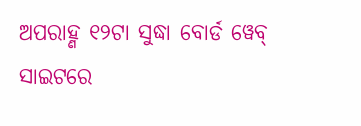ଅପରାହ୍ଣ ୧୨ଟା ସୁଦ୍ଧା ବୋର୍ଡ ୱେବ୍ ସାଇଟରେ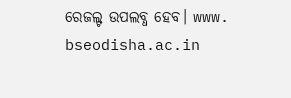ରେଜଲ୍ଟ ଉପଲବ୍ଧ ହେବ। www. bseodisha.ac.in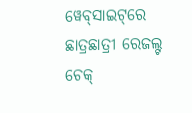ୱେବ୍‌ସାଇଟ୍‌ରେ ଛାତ୍ରଛାତ୍ରୀ ରେଜଲ୍ଟ ଚେକ୍‌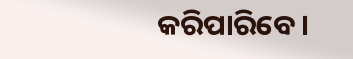କରିପାରିବେ।